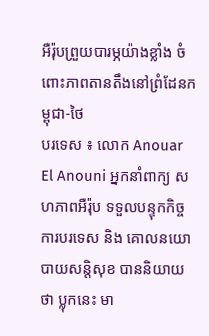អឺរ៉ុបព្រួយបារម្ភយ៉ាងខ្លាំង ចំពោះភាពតានតឹងនៅព្រំដែនកម្ពុជា-ថៃ
បរទេស ៖ លោក Anouar El Anouni អ្នកនាំពាក្យ សហភាពអឺរ៉ុប ទទួលបន្ទុកកិច្ចការបរទេស និង គោលនយោបាយសន្តិសុខ បាននិយាយថា ប្លុកនេះ មា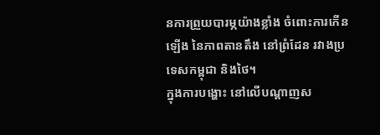នការព្រួយបារម្ភយ៉ាងខ្លាំង ចំពោះការកើនឡើង នៃភាពតានតឹង នៅព្រំដែន រវាងប្រទេសកម្ពុជា និងថៃ។
ក្នុងការបង្ហោះ នៅលើបណ្តាញស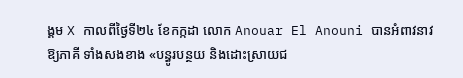ង្គម X កាលពីថ្ងៃទី២៤ ខែកក្កដា លោក Anouar El Anouni បានអំពាវនាវឱ្យភាគី ទាំងសងខាង «បន្ធូរបន្ថយ និងដោះស្រាយជ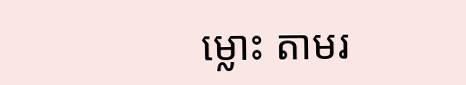ម្លោះ តាមរ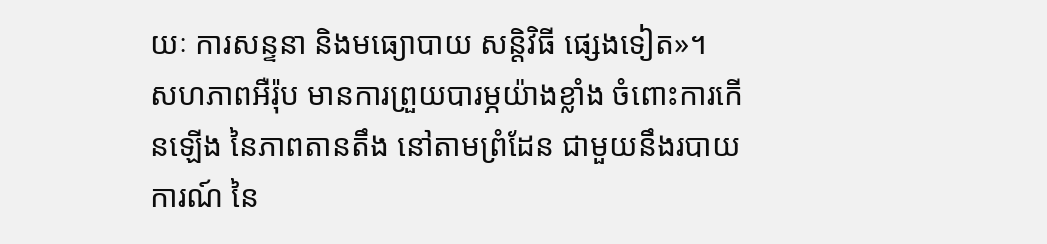យៈ ការសន្ទនា និងមធ្យោបាយ សន្តិវិធី ផ្សេងទៀត»។
សហភាពអឺរ៉ុប មានការព្រួយបារម្ភយ៉ាងខ្លាំង ចំពោះការកើនឡើង នៃភាពតានតឹង នៅតាមព្រំដែន ជាមួយនឹងរបាយការណ៍ នៃ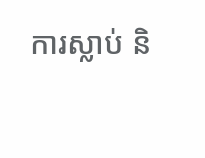ការស្លាប់ និ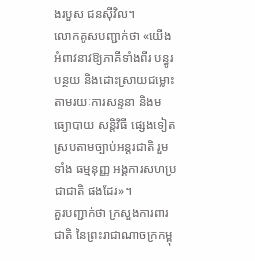ងរបួស ជនស៊ីវិល។
លោកគូសបញ្ជាក់ថា «យើងអំពាវនាវឱ្យភាគីទាំងពីរ បន្ធូរបន្ថយ និងដោះស្រាយជម្លោះ តាមរយៈការសន្ទនា និងមធ្យោបាយ សន្តិវិធី ផ្សេងទៀត ស្របតាមច្បាប់អន្តរជាតិ រួមទាំង ធម្មនុញ្ញ អង្គការសហប្រជាជាតិ ផងដែរ»។
គួរបញ្ជាក់ថា ក្រសួងការពារជាតិ នៃព្រះរាជាណាចក្រកម្ពុ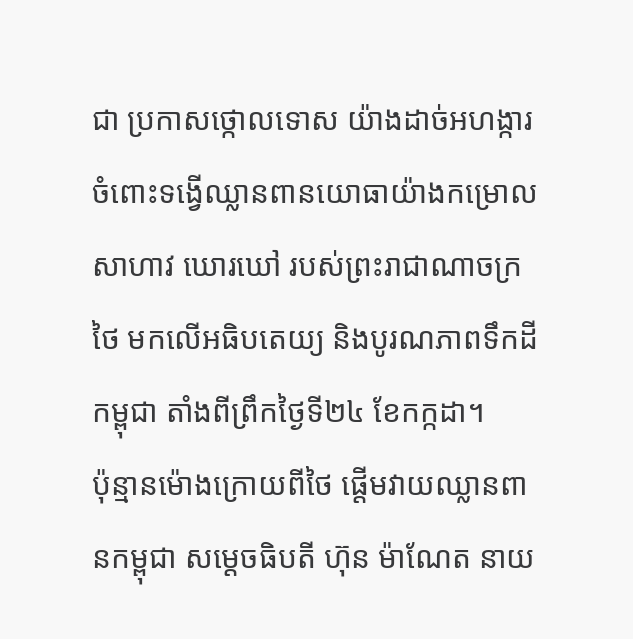ជា ប្រកាសថ្កោលទោស យ៉ាងដាច់អហង្ការ ចំពោះទង្វើឈ្លានពានយោធាយ៉ាងកម្រោល សាហាវ ឃោរឃៅ របស់ព្រះរាជាណាចក្រថៃ មកលើអធិបតេយ្យ និងបូរណភាពទឹកដីកម្ពុជា តាំងពីព្រឹកថ្ងៃទី២៤ ខែកក្កដា។
ប៉ុន្មានម៉ោងក្រោយពីថៃ ផ្តើមវាយឈ្លានពានកម្ពុជា សម្តេចធិបតី ហ៊ុន ម៉ាណែត នាយ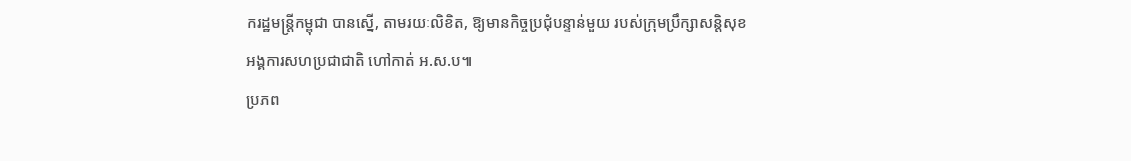ករដ្ឋមន្ត្រីកម្ពុជា បានស្នើ, តាមរយៈលិខិត, ឱ្យមានកិច្ចប្រជុំបន្ទាន់មួយ របស់ក្រុមប្រឹក្សាសន្តិសុខ អង្គការសហប្រជាជាតិ ហៅកាត់ អ.ស.ប៕
ប្រភព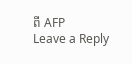ពី AFP
Leave a Reply